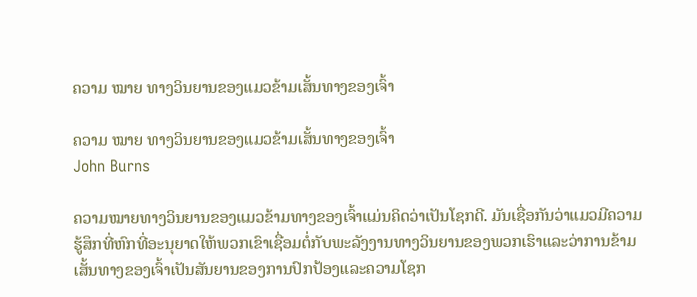ຄວາມ ໝາຍ ທາງວິນຍານຂອງແມວຂ້າມເສັ້ນທາງຂອງເຈົ້າ

ຄວາມ ໝາຍ ທາງວິນຍານຂອງແມວຂ້າມເສັ້ນທາງຂອງເຈົ້າ
John Burns

ຄວາມໝາຍທາງວິນຍານຂອງແມວຂ້າມທາງຂອງເຈົ້າແມ່ນຄິດວ່າເປັນໂຊກດີ. ມັນເຊື່ອກັນວ່າແມວມີຄວາມຮູ້ສຶກທີ່ຫົກທີ່ອະນຸຍາດໃຫ້ພວກເຂົາເຊື່ອມຕໍ່ກັບພະລັງງານທາງວິນຍານຂອງພວກເຮົາແລະວ່າການຂ້າມເສັ້ນທາງຂອງເຈົ້າເປັນສັນຍານຂອງການປົກປ້ອງແລະຄວາມໂຊກ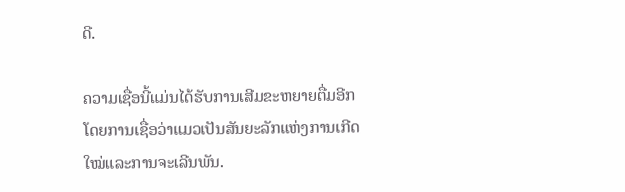ດີ.

ຄວາມເຊື່ອນີ້ແມ່ນໄດ້ຮັບການເສີມຂະຫຍາຍຕື່ມອີກໂດຍການເຊື່ອວ່າແມວເປັນສັນຍະລັກແຫ່ງການເກີດໃໝ່ແລະການຈະເລີນພັນ.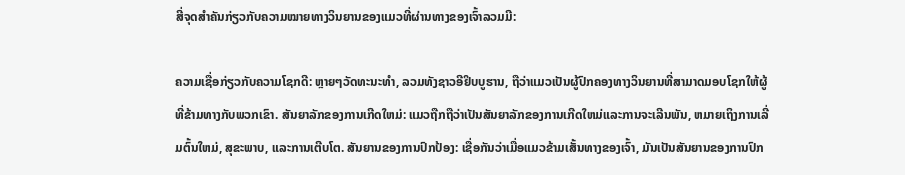ສີ່ຈຸດສຳຄັນກ່ຽວກັບຄວາມໝາຍທາງວິນຍານຂອງແມວທີ່ຜ່ານທາງຂອງເຈົ້າລວມມີ:

ຄວາມເຊື່ອກ່ຽວກັບຄວາມໂຊກດີ: ຫຼາຍໆວັດທະນະທໍາ, ລວມທັງຊາວອີຢິບບູຮານ, ຖືວ່າແມວເປັນຜູ້ປົກຄອງທາງວິນຍານທີ່ສາມາດມອບໂຊກໃຫ້ຜູ້ທີ່ຂ້າມທາງກັບພວກເຂົາ. ສັນຍາລັກຂອງການເກີດໃຫມ່: ແມວຖືກຖືວ່າເປັນສັນຍາລັກຂອງການເກີດໃຫມ່ແລະການຈະເລີນພັນ, ຫມາຍເຖິງການເລີ່ມຕົ້ນໃຫມ່, ສຸຂະພາບ, ແລະການເຕີບໂຕ. ສັນຍານຂອງການປົກປ້ອງ: ເຊື່ອກັນວ່າເມື່ອແມວຂ້າມເສັ້ນທາງຂອງເຈົ້າ, ມັນເປັນສັນຍານຂອງການປົກ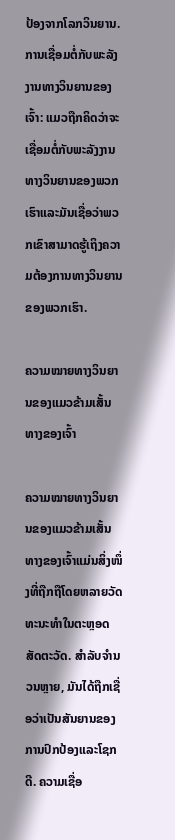ປ້ອງຈາກໂລກວິນຍານ. ການເຊື່ອມຕໍ່ກັບພະລັງງານທາງວິນຍານຂອງເຈົ້າ: ແມວຖືກຄິດວ່າຈະເຊື່ອມຕໍ່ກັບພະລັງງານທາງວິນຍານຂອງພວກເຮົາແລະມັນເຊື່ອວ່າພວກເຂົາສາມາດຮູ້ເຖິງຄວາມຕ້ອງການທາງວິນຍານຂອງພວກເຮົາ.

ຄວາມໝາຍທາງວິນຍານຂອງແມວຂ້າມເສັ້ນທາງຂອງເຈົ້າ

ຄວາມໝາຍທາງວິນຍານຂອງແມວຂ້າມເສັ້ນທາງຂອງເຈົ້າແມ່ນສິ່ງໜຶ່ງທີ່ຖືກຖືໂດຍຫລາຍວັດທະນະທຳໃນຕະຫຼອດສັດຕະວັດ. ສໍາລັບຈໍານວນຫຼາຍ, ມັນໄດ້ຖືກເຊື່ອວ່າເປັນສັນຍານຂອງການປົກປ້ອງແລະໂຊກດີ. ຄວາມເຊື່ອ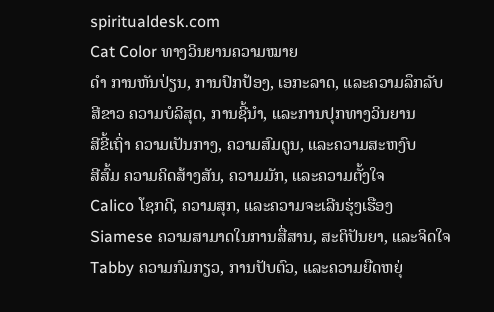spiritualdesk.com
Cat Color ທາງວິນຍານຄວາມໝາຍ
ດຳ ການຫັນປ່ຽນ, ການປົກປ້ອງ, ເອກະລາດ, ແລະຄວາມລຶກລັບ
ສີຂາວ ຄວາມບໍລິສຸດ, ການຊີ້ນໍາ, ແລະການປຸກທາງວິນຍານ
ສີຂີ້ເຖົ່າ ຄວາມເປັນກາງ, ຄວາມສົມດູນ, ແລະຄວາມສະຫງົບ
ສີສົ້ມ ຄວາມຄິດສ້າງສັນ, ຄວາມມັກ, ແລະຄວາມຕັ້ງໃຈ
Calico ໂຊກດີ, ຄວາມສຸກ, ແລະຄວາມຈະເລີນຮຸ່ງເຮືອງ
Siamese ຄວາມສາມາດໃນການສື່ສານ, ສະຕິປັນຍາ, ແລະຈິດໃຈ
Tabby ຄວາມກົມກຽວ, ການປັບຕົວ, ແລະຄວາມຍືດຫຍຸ່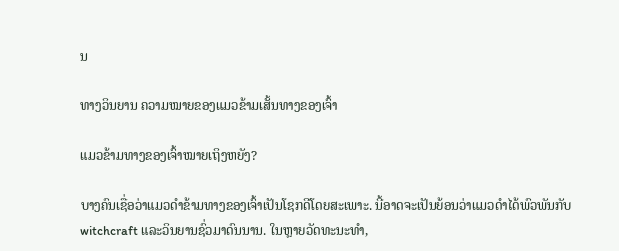ນ

ທາງວິນຍານ ຄວາມໝາຍຂອງແມວຂ້າມເສັ້ນທາງຂອງເຈົ້າ

ແມວຂ້າມທາງຂອງເຈົ້າໝາຍເຖິງຫຍັງ?

ບາງຄົນເຊື່ອວ່າແມວດຳຂ້າມທາງຂອງເຈົ້າເປັນໂຊກດີໂດຍສະເພາະ. ນີ້ອາດຈະເປັນຍ້ອນວ່າແມວດໍາໄດ້ພົວພັນກັບ witchcraft ແລະວິນຍານຊົ່ວມາດົນນານ. ໃນຫຼາຍວັດທະນະທໍາ,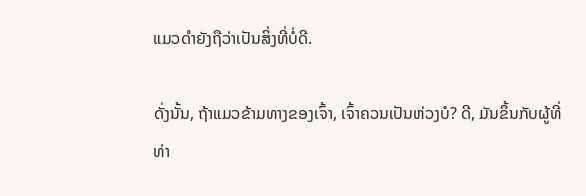ແມວດໍາຍັງຖືວ່າເປັນສິ່ງທີ່ບໍ່ດີ.

ດັ່ງນັ້ນ, ຖ້າແມວຂ້າມທາງຂອງເຈົ້າ, ເຈົ້າຄວນເປັນຫ່ວງບໍ? ດີ, ມັນຂຶ້ນກັບຜູ້ທີ່ທ່າ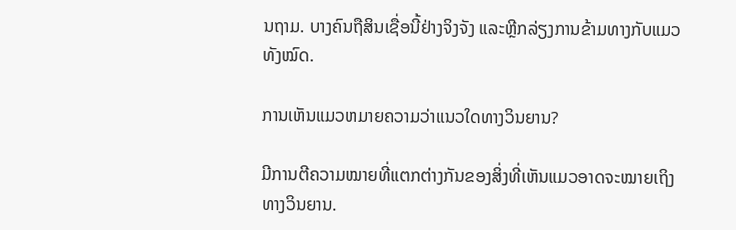ນຖາມ. ບາງຄົນຖືສິນເຊື່ອນີ້ຢ່າງຈິງຈັງ ແລະຫຼີກລ່ຽງການຂ້າມທາງກັບແມວທັງໝົດ.

ການເຫັນແມວຫມາຍຄວາມວ່າແນວໃດທາງວິນຍານ?

ມີການຕີຄວາມໝາຍທີ່ແຕກຕ່າງກັນຂອງສິ່ງທີ່ເຫັນແມວອາດຈະໝາຍເຖິງທາງວິນຍານ.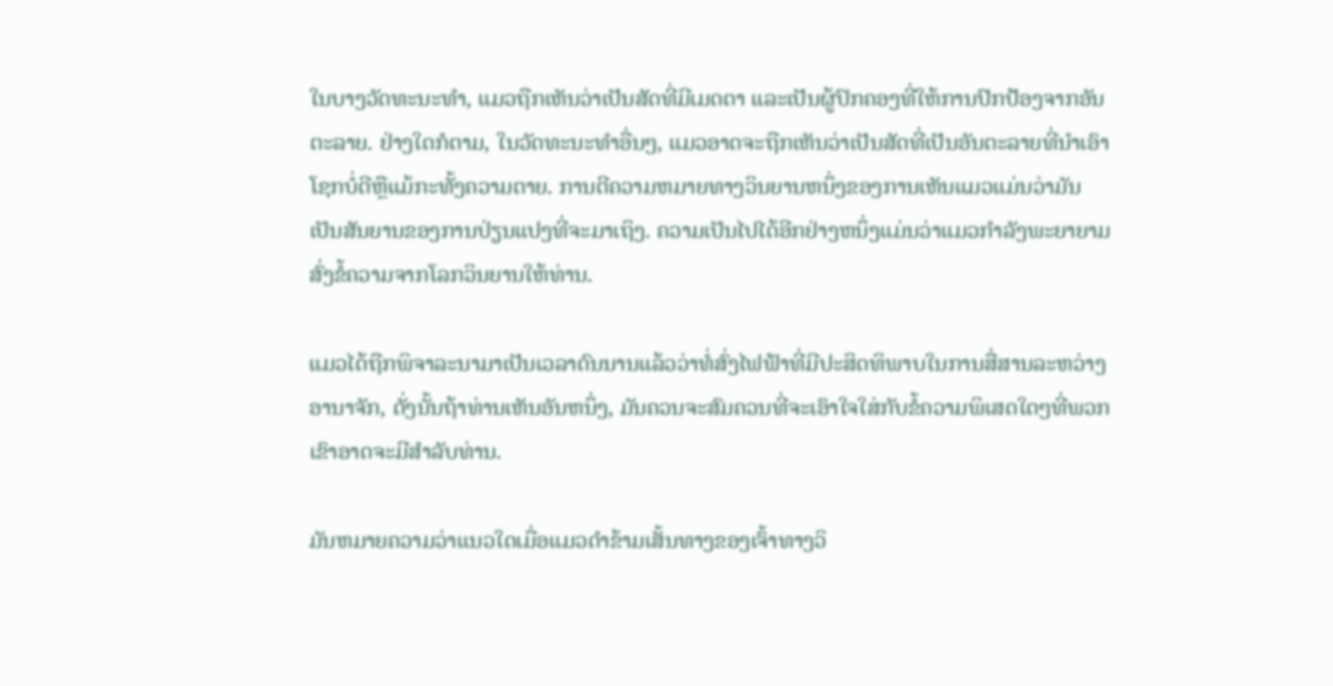ໃນບາງວັດທະນະທໍາ, ແມວຖືກເຫັນວ່າເປັນສັດທີ່ມີເມດຕາ ແລະເປັນຜູ້ປົກຄອງທີ່ໃຫ້ການປົກປ້ອງຈາກອັນຕະລາຍ. ຢ່າງໃດກໍຕາມ, ໃນວັດທະນະທໍາອື່ນໆ, ແມວອາດຈະຖືກເຫັນວ່າເປັນສັດທີ່ເປັນອັນຕະລາຍທີ່ນໍາເອົາໂຊກບໍ່ດີຫຼືແມ້ກະທັ້ງຄວາມຕາຍ. ການຕີຄວາມຫມາຍທາງວິນຍານຫນຶ່ງຂອງການເຫັນແມວແມ່ນວ່າມັນເປັນສັນຍານຂອງການປ່ຽນແປງທີ່ຈະມາເຖິງ. ຄວາມເປັນໄປໄດ້ອີກຢ່າງຫນຶ່ງແມ່ນວ່າແມວກໍາລັງພະຍາຍາມສົ່ງຂໍ້ຄວາມຈາກໂລກວິນຍານໃຫ້ທ່ານ.

ແມວໄດ້ຖືກພິຈາລະນາມາເປັນເວລາດົນນານແລ້ວວ່າທໍ່ສົ່ງໄຟຟ້າທີ່ມີປະສິດທິພາບໃນການສື່ສານລະຫວ່າງອານາຈັກ, ດັ່ງນັ້ນຖ້າທ່ານເຫັນອັນຫນຶ່ງ, ມັນຄວນຈະສົມຄວນທີ່ຈະເອົາໃຈໃສ່ກັບຂໍ້ຄວາມພິເສດໃດໆທີ່ພວກເຂົາອາດຈະມີສໍາລັບທ່ານ.

ມັນຫມາຍຄວາມວ່າແນວໃດເມື່ອແມວດໍາຂ້າມເສັ້ນທາງຂອງເຈົ້າທາງວິ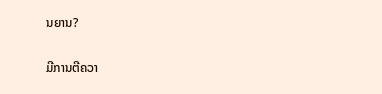ນຍານ?

ມີການຕີຄວາ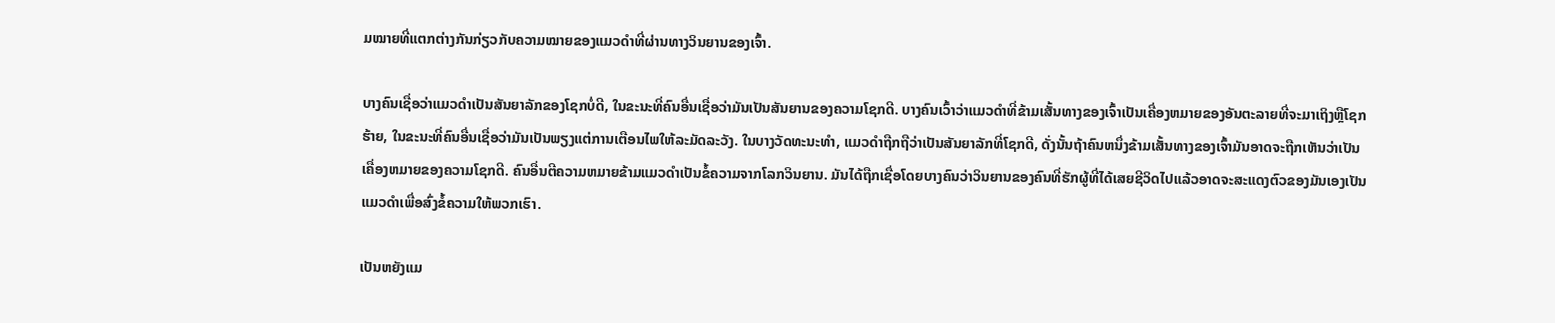ມໝາຍທີ່ແຕກຕ່າງກັນກ່ຽວກັບຄວາມໝາຍຂອງແມວດຳທີ່ຜ່ານທາງວິນຍານຂອງເຈົ້າ.

ບາງຄົນເຊື່ອວ່າແມວດໍາເປັນສັນຍາລັກຂອງໂຊກບໍ່ດີ, ໃນຂະນະທີ່ຄົນອື່ນເຊື່ອວ່າມັນເປັນສັນຍານຂອງຄວາມໂຊກດີ. ບາງຄົນເວົ້າວ່າແມວດໍາທີ່ຂ້າມເສັ້ນທາງຂອງເຈົ້າເປັນເຄື່ອງຫມາຍຂອງອັນຕະລາຍທີ່ຈະມາເຖິງຫຼືໂຊກຮ້າຍ, ໃນຂະນະທີ່ຄົນອື່ນເຊື່ອວ່າມັນເປັນພຽງແຕ່ການເຕືອນໄພໃຫ້ລະມັດລະວັງ. ໃນບາງວັດທະນະທໍາ, ແມວດໍາຖືກຖືວ່າເປັນສັນຍາລັກທີ່ໂຊກດີ, ດັ່ງນັ້ນຖ້າຄົນຫນຶ່ງຂ້າມເສັ້ນທາງຂອງເຈົ້າມັນອາດຈະຖືກເຫັນວ່າເປັນເຄື່ອງຫມາຍຂອງຄວາມໂຊກດີ. ຄົນອື່ນຕີຄວາມຫມາຍຂ້າມແມວດໍາເປັນຂໍ້ຄວາມຈາກໂລກວິນຍານ. ມັນໄດ້ຖືກເຊື່ອໂດຍບາງຄົນວ່າວິນຍານຂອງຄົນທີ່ຮັກຜູ້ທີ່ໄດ້ເສຍຊີວິດໄປແລ້ວອາດຈະສະແດງຕົວຂອງມັນເອງເປັນແມວດໍາເພື່ອສົ່ງຂໍ້ຄວາມໃຫ້ພວກເຮົາ.

ເປັນຫຍັງແມ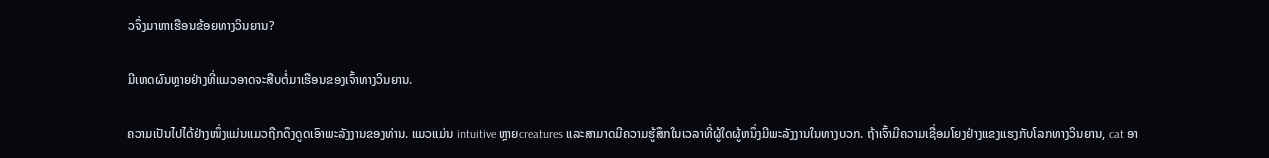ວຈຶ່ງມາຫາເຮືອນຂ້ອຍທາງວິນຍານ?

ມີເຫດຜົນຫຼາຍຢ່າງທີ່ແມວອາດຈະສືບຕໍ່ມາເຮືອນຂອງເຈົ້າທາງວິນຍານ.

ຄວາມເປັນໄປໄດ້ຢ່າງໜຶ່ງແມ່ນແມວຖືກດຶງດູດເອົາພະລັງງານຂອງທ່ານ. ແມວແມ່ນ intuitive ຫຼາຍcreatures ແລະສາມາດມີຄວາມຮູ້ສຶກໃນເວລາທີ່ຜູ້ໃດຜູ້ຫນຶ່ງມີພະລັງງານໃນທາງບວກ. ຖ້າເຈົ້າມີຄວາມເຊື່ອມໂຍງຢ່າງແຂງແຮງກັບໂລກທາງວິນຍານ, cat ອາ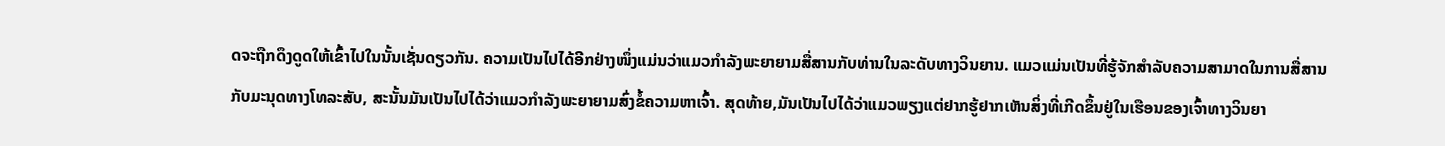ດຈະຖືກດຶງດູດໃຫ້ເຂົ້າໄປໃນນັ້ນເຊັ່ນດຽວກັນ. ຄວາມເປັນໄປໄດ້ອີກຢ່າງໜຶ່ງແມ່ນວ່າແມວກຳລັງພະຍາຍາມສື່ສານກັບທ່ານໃນລະດັບທາງວິນຍານ. ແມວແມ່ນເປັນທີ່ຮູ້ຈັກສໍາລັບຄວາມສາມາດໃນການສື່ສານກັບມະນຸດທາງໂທລະສັບ, ສະນັ້ນມັນເປັນໄປໄດ້ວ່າແມວກໍາລັງພະຍາຍາມສົ່ງຂໍ້ຄວາມຫາເຈົ້າ. ສຸດທ້າຍ,ມັນເປັນໄປໄດ້ວ່າແມວພຽງແຕ່ຢາກຮູ້ຢາກເຫັນສິ່ງທີ່ເກີດຂຶ້ນຢູ່ໃນເຮືອນຂອງເຈົ້າທາງວິນຍາ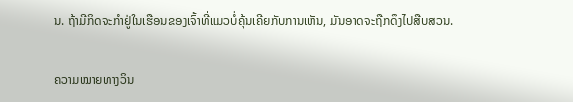ນ. ຖ້າມີກິດຈະກໍາຢູ່ໃນເຮືອນຂອງເຈົ້າທີ່ແມວບໍ່ຄຸ້ນເຄີຍກັບການເຫັນ, ມັນອາດຈະຖືກດຶງໄປສືບສວນ.

ຄວາມໝາຍທາງວິນ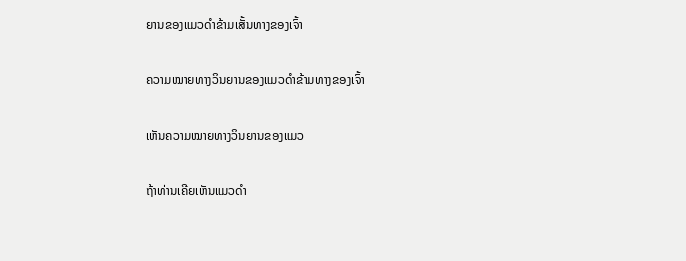ຍານຂອງແມວດຳຂ້າມເສັ້ນທາງຂອງເຈົ້າ

ຄວາມໝາຍທາງວິນຍານຂອງແມວດຳຂ້າມທາງຂອງເຈົ້າ

ເຫັນຄວາມໝາຍທາງວິນຍານຂອງແມວ

ຖ້າທ່ານເຄີຍເຫັນແມວດຳ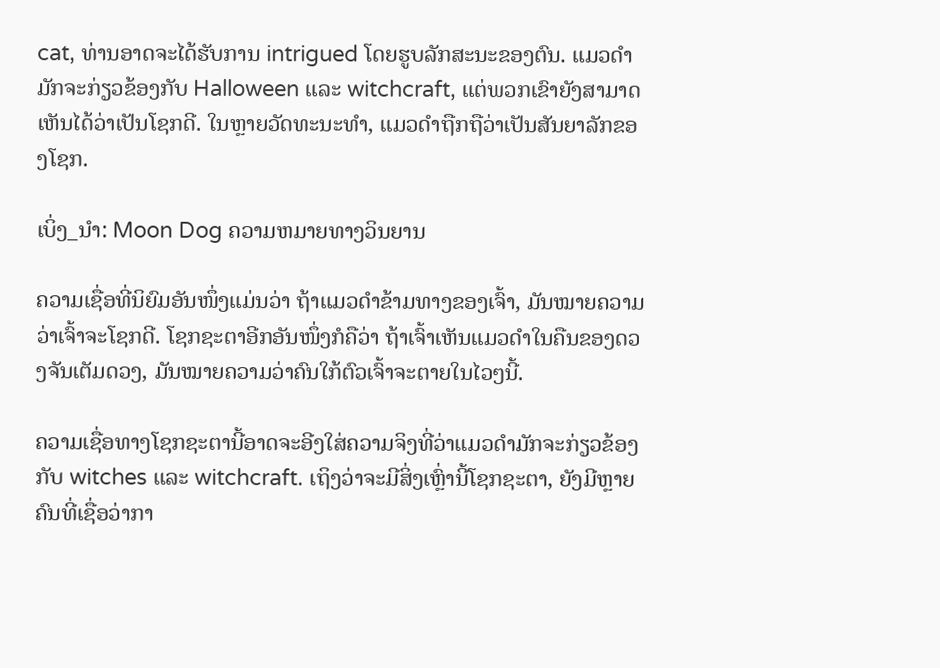cat, ທ່ານອາດຈະໄດ້ຮັບການ intrigued ໂດຍຮູບລັກສະນະຂອງຕົນ. ແມວດໍາມັກຈະກ່ຽວຂ້ອງກັບ Halloween ແລະ witchcraft, ແຕ່ພວກເຂົາຍັງສາມາດເຫັນໄດ້ວ່າເປັນໂຊກດີ. ໃນຫຼາຍວັດທະນະທໍາ, ແມວດໍາຖືກຖືວ່າເປັນສັນຍາລັກຂອງໂຊກ.

ເບິ່ງ_ນຳ: Moon Dog ຄວາມຫມາຍທາງວິນຍານ

ຄວາມເຊື່ອທີ່ນິຍົມອັນໜຶ່ງແມ່ນວ່າ ຖ້າແມວດຳຂ້າມທາງຂອງເຈົ້າ, ມັນໝາຍຄວາມວ່າເຈົ້າຈະໂຊກດີ. ໂຊກຊະຕາອີກອັນໜຶ່ງກໍຄືວ່າ ຖ້າເຈົ້າເຫັນແມວດຳໃນຄືນຂອງດວງຈັນເຕັມດວງ, ມັນໝາຍຄວາມວ່າຄົນໃກ້ຕົວເຈົ້າຈະຕາຍໃນໄວໆນີ້.

ຄວາມເຊື່ອທາງໂຊກຊະຕານີ້ອາດຈະອີງໃສ່ຄວາມຈິງທີ່ວ່າແມວດຳມັກຈະກ່ຽວຂ້ອງກັບ witches ແລະ witchcraft. ເຖິງວ່າຈະມີສິ່ງເຫຼົ່ານີ້ໂຊກຊະຕາ, ຍັງມີຫຼາຍຄົນທີ່ເຊື່ອວ່າກາ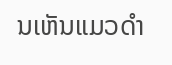ນເຫັນແມວດໍາ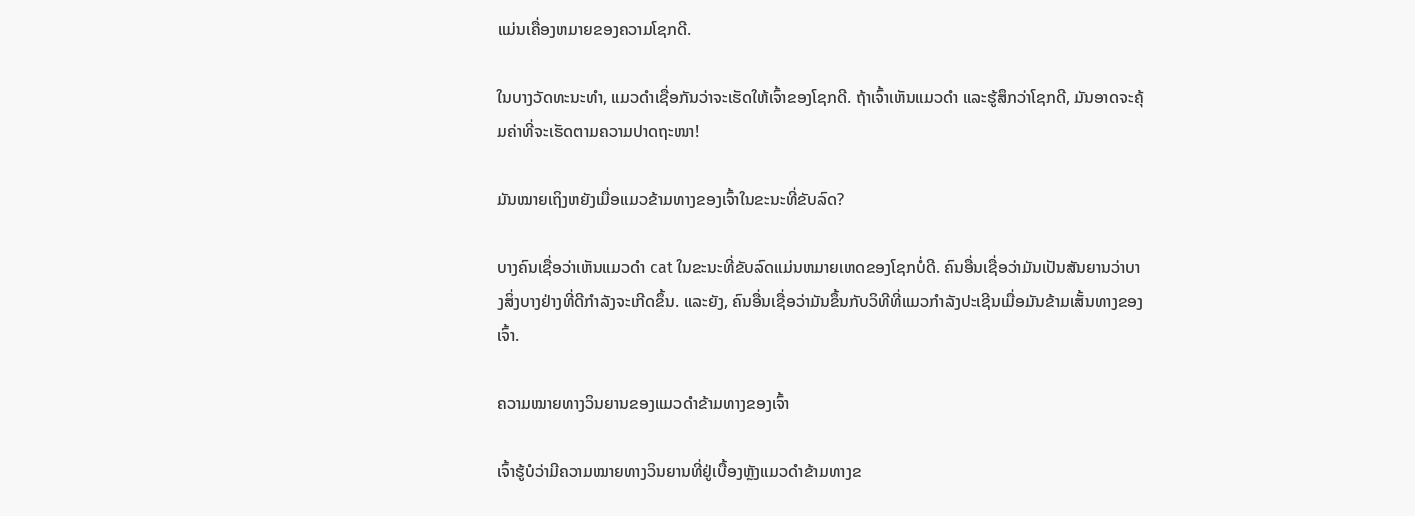ແມ່ນເຄື່ອງຫມາຍຂອງຄວາມໂຊກດີ.

ໃນບາງວັດທະນະທຳ, ແມວດຳເຊື່ອກັນວ່າຈະເຮັດໃຫ້ເຈົ້າຂອງໂຊກດີ. ຖ້າເຈົ້າເຫັນແມວດຳ ແລະຮູ້ສຶກວ່າໂຊກດີ, ມັນອາດຈະຄຸ້ມຄ່າທີ່ຈະເຮັດຕາມຄວາມປາດຖະໜາ!

ມັນໝາຍເຖິງຫຍັງເມື່ອແມວຂ້າມທາງຂອງເຈົ້າໃນຂະນະທີ່ຂັບລົດ?

ບາງຄົນເຊື່ອວ່າເຫັນແມວດຳ cat ໃນຂະນະທີ່ຂັບລົດແມ່ນຫມາຍເຫດຂອງໂຊກບໍ່ດີ. ຄົນອື່ນເຊື່ອວ່າມັນເປັນສັນຍານວ່າບາງສິ່ງບາງຢ່າງທີ່ດີກໍາລັງຈະເກີດຂຶ້ນ. ແລະຍັງ, ຄົນອື່ນເຊື່ອວ່າມັນຂຶ້ນກັບວິທີທີ່ແມວກໍາລັງປະເຊີນເມື່ອມັນຂ້າມເສັ້ນທາງຂອງເຈົ້າ.

ຄວາມໝາຍທາງວິນຍານຂອງແມວດຳຂ້າມທາງຂອງເຈົ້າ

ເຈົ້າຮູ້ບໍວ່າມີຄວາມໝາຍທາງວິນຍານທີ່ຢູ່ເບື້ອງຫຼັງແມວດຳຂ້າມທາງຂ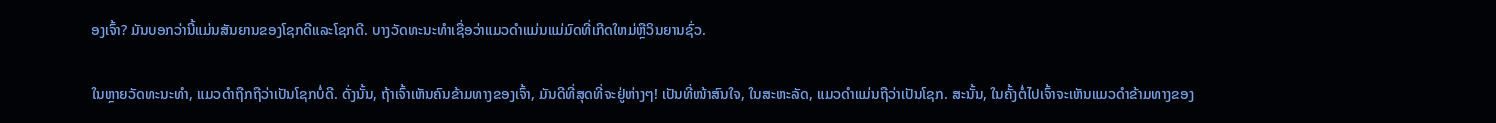ອງເຈົ້າ? ມັນບອກວ່ານີ້ແມ່ນສັນຍານຂອງໂຊກດີແລະໂຊກດີ. ບາງວັດທະນະທໍາເຊື່ອວ່າແມວດໍາແມ່ນແມ່ມົດທີ່ເກີດໃຫມ່ຫຼືວິນຍານຊົ່ວ.

ໃນຫຼາຍວັດທະນະທໍາ, ແມວດໍາຖືກຖືວ່າເປັນໂຊກບໍ່ດີ. ດັ່ງນັ້ນ, ຖ້າເຈົ້າເຫັນຄົນຂ້າມທາງຂອງເຈົ້າ, ມັນດີທີ່ສຸດທີ່ຈະຢູ່ຫ່າງໆ! ເປັນທີ່ໜ້າສົນໃຈ, ໃນສະຫະລັດ, ແມວດຳແມ່ນຖືວ່າເປັນໂຊກ. ສະນັ້ນ, ໃນຄັ້ງຕໍ່ໄປເຈົ້າຈະເຫັນແມວດຳຂ້າມທາງຂອງ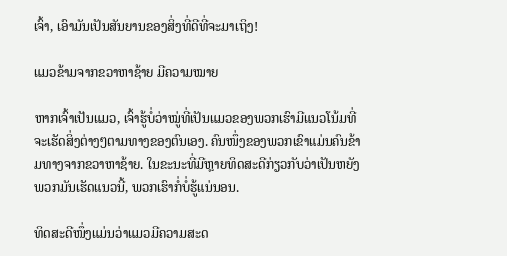ເຈົ້າ, ເອົາມັນເປັນສັນຍານຂອງສິ່ງທີ່ດີທີ່ຈະມາເຖິງ!

ແມວຂ້າມຈາກຂວາຫາຊ້າຍ ມີຄວາມໝາຍ

ຫາກເຈົ້າເປັນແມວ, ເຈົ້າຮູ້ບໍ່ວ່າໝູ່ທີ່ເປັນແມວຂອງພວກເຮົາມີແນວໂນ້ມທີ່ຈະເຮັດສິ່ງຕ່າງໆຕາມທາງຂອງຕົນເອງ. ຄົນໜຶ່ງຂອງພວກເຂົາແມ່ນຄົນຂ້າມທາງຈາກຂວາຫາຊ້າຍ. ໃນຂະນະທີ່ມີຫຼາຍທິດສະດີກ່ຽວກັບວ່າເປັນຫຍັງພວກມັນເຮັດແນວນີ້, ພວກເຮົາກໍ່ບໍ່ຮູ້ແນ່ນອນ.

ທິດສະດີໜຶ່ງແມ່ນວ່າແມວມີຄວາມສະດ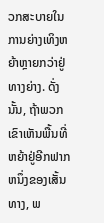ວກສະບາຍໃນການຍ່າງເທິງຫຍ້າຫຼາຍກວ່າຢູ່ທາງຍ່າງ. ດັ່ງນັ້ນ, ຖ້າພວກເຂົາເຫັນພື້ນທີ່ຫຍ້າຢູ່ອີກຟາກຫນຶ່ງຂອງເສັ້ນທາງ, ພ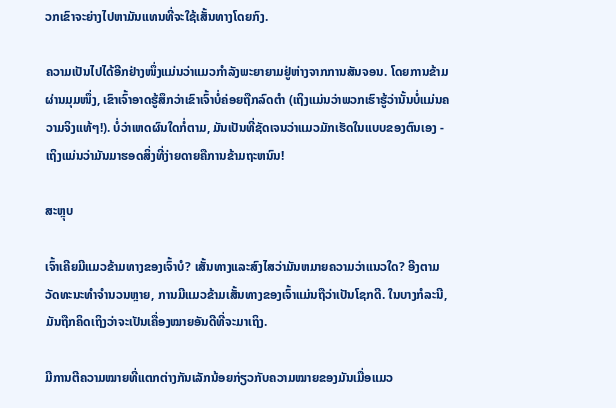ວກເຂົາຈະຍ່າງໄປຫາມັນແທນທີ່ຈະໃຊ້ເສັ້ນທາງໂດຍກົງ.

ຄວາມເປັນໄປໄດ້ອີກຢ່າງໜຶ່ງແມ່ນວ່າແມວກຳລັງພະຍາຍາມຢູ່ຫ່າງຈາກການສັນຈອນ. ໂດຍການຂ້າມຜ່ານມຸມໜຶ່ງ, ເຂົາເຈົ້າອາດຮູ້ສຶກວ່າເຂົາເຈົ້າບໍ່ຄ່ອຍຖືກລົດຕຳ (ເຖິງແມ່ນວ່າພວກເຮົາຮູ້ວ່ານັ້ນບໍ່ແມ່ນຄວາມຈິງແທ້ໆ!). ບໍ່ວ່າເຫດຜົນໃດກໍ່ຕາມ, ມັນເປັນທີ່ຊັດເຈນວ່າແມວມັກເຮັດໃນແບບຂອງຕົນເອງ - ເຖິງແມ່ນວ່າມັນມາຮອດສິ່ງທີ່ງ່າຍດາຍຄືການຂ້າມຖະຫນົນ!

ສະຫຼຸບ

ເຈົ້າເຄີຍມີແມວຂ້າມທາງຂອງເຈົ້າບໍ? ເສັ້ນທາງແລະສົງໄສວ່າມັນຫມາຍຄວາມວ່າແນວໃດ? ອີງຕາມວັດທະນະທໍາຈໍານວນຫຼາຍ, ການມີແມວຂ້າມເສັ້ນທາງຂອງເຈົ້າແມ່ນຖືວ່າເປັນໂຊກດີ. ໃນບາງກໍລະນີ, ມັນຖືກຄິດເຖິງວ່າຈະເປັນເຄື່ອງໝາຍອັນດີທີ່ຈະມາເຖິງ.

ມີການຕີຄວາມໝາຍທີ່ແຕກຕ່າງກັນເລັກນ້ອຍກ່ຽວກັບຄວາມໝາຍຂອງມັນເມື່ອແມວ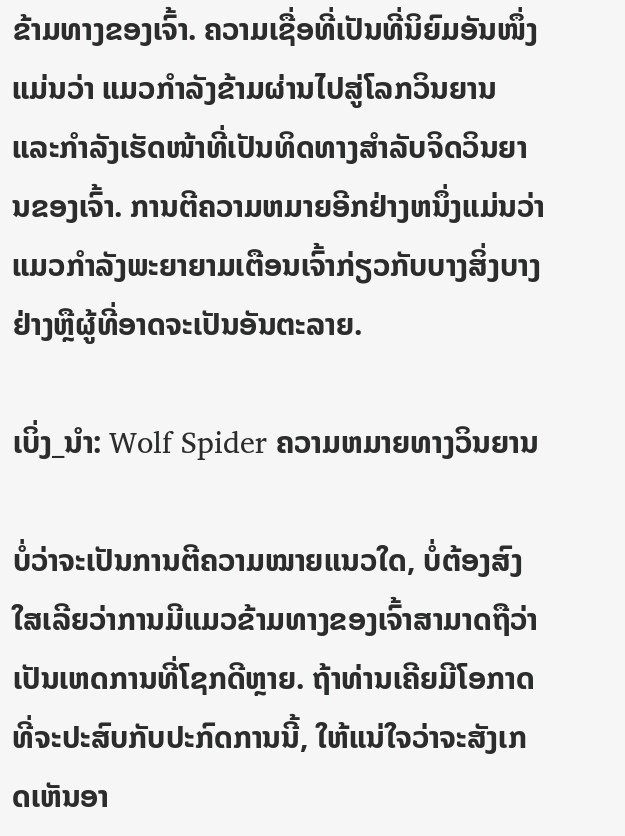ຂ້າມທາງຂອງເຈົ້າ. ຄວາມເຊື່ອທີ່ເປັນທີ່ນິຍົມອັນໜຶ່ງແມ່ນວ່າ ແມວກຳລັງຂ້າມຜ່ານໄປສູ່ໂລກວິນຍານ ແລະກຳລັງເຮັດໜ້າທີ່ເປັນທິດທາງສຳລັບຈິດວິນຍານຂອງເຈົ້າ. ການຕີຄວາມຫມາຍອີກຢ່າງຫນຶ່ງແມ່ນວ່າແມວກໍາລັງພະຍາຍາມເຕືອນເຈົ້າກ່ຽວກັບບາງສິ່ງບາງຢ່າງຫຼືຜູ້ທີ່ອາດຈະເປັນອັນຕະລາຍ.

ເບິ່ງ_ນຳ: Wolf Spider ຄວາມຫມາຍທາງວິນຍານ

ບໍ່ວ່າຈະເປັນການຕີຄວາມໝາຍແນວໃດ, ບໍ່ຕ້ອງສົງໃສເລີຍວ່າການມີແມວຂ້າມທາງຂອງເຈົ້າສາມາດຖືວ່າເປັນເຫດການທີ່ໂຊກດີຫຼາຍ. ຖ້າທ່ານເຄີຍມີໂອກາດທີ່ຈະປະສົບກັບປະກົດການນີ້, ໃຫ້ແນ່ໃຈວ່າຈະສັງເກດເຫັນອາ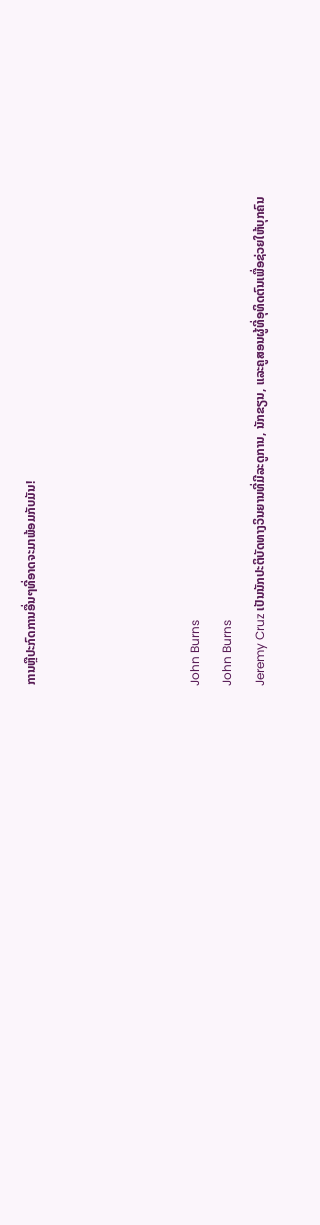ການຫຼືປະກົດການອື່ນໆທີ່ອາດຈະມາພ້ອມກັບມັນ!




John Burns
John Burns
Jeremy Cruz ເປັນນັກປະຕິບັດທາງວິນຍານທີ່ມີລະດູການ, ນັກຂຽນ, ແລະຄູສອນຜູ້ທີ່ອຸທິດຕົນເພື່ອຊ່ວຍໃຫ້ບຸກຄົນ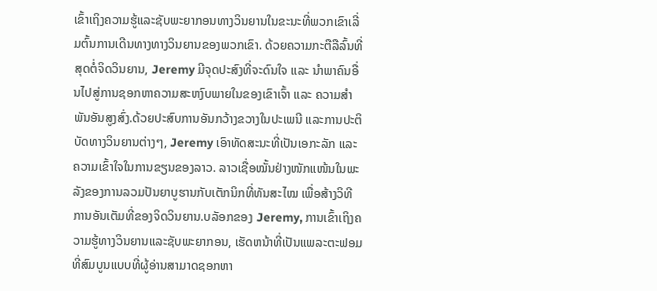ເຂົ້າເຖິງຄວາມຮູ້ແລະຊັບພະຍາກອນທາງວິນຍານໃນຂະນະທີ່ພວກເຂົາເລີ່ມຕົ້ນການເດີນທາງທາງວິນຍານຂອງພວກເຂົາ. ດ້ວຍຄວາມກະຕືລືລົ້ນທີ່ສຸດຕໍ່ຈິດວິນຍານ, Jeremy ມີຈຸດປະສົງທີ່ຈະດົນໃຈ ແລະ ນຳພາຄົນອື່ນໄປສູ່ການຊອກຫາຄວາມສະຫງົບພາຍໃນຂອງເຂົາເຈົ້າ ແລະ ຄວາມສຳພັນອັນສູງສົ່ງ.ດ້ວຍປະສົບການອັນກວ້າງຂວາງໃນປະເພນີ ແລະການປະຕິບັດທາງວິນຍານຕ່າງໆ, Jeremy ເອົາທັດສະນະທີ່ເປັນເອກະລັກ ແລະຄວາມເຂົ້າໃຈໃນການຂຽນຂອງລາວ. ລາວເຊື່ອໝັ້ນຢ່າງໜັກແໜ້ນໃນພະລັງຂອງການລວມປັນຍາບູຮານກັບເຕັກນິກທີ່ທັນສະໄໝ ເພື່ອສ້າງວິທີການອັນເຕັມທີ່ຂອງຈິດວິນຍານ.ບລັອກຂອງ Jeremy, ການເຂົ້າເຖິງຄວາມຮູ້ທາງວິນຍານແລະຊັບພະຍາກອນ, ເຮັດຫນ້າທີ່ເປັນແພລະຕະຟອມທີ່ສົມບູນແບບທີ່ຜູ້ອ່ານສາມາດຊອກຫາ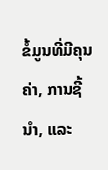ຂໍ້ມູນທີ່ມີຄຸນຄ່າ, ການຊີ້ນໍາ, ແລະ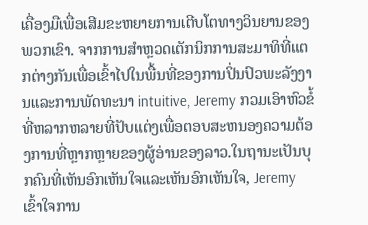ເຄື່ອງມືເພື່ອເສີມຂະຫຍາຍການເຕີບໂຕທາງວິນຍານຂອງພວກເຂົາ. ຈາກການສໍາຫຼວດເຕັກນິກການສະມາທິທີ່ແຕກຕ່າງກັນເພື່ອເຂົ້າໄປໃນພື້ນທີ່ຂອງການປິ່ນປົວພະລັງງານແລະການພັດທະນາ intuitive, Jeremy ກວມເອົາຫົວຂໍ້ທີ່ຫລາກຫລາຍທີ່ປັບແຕ່ງເພື່ອຕອບສະຫນອງຄວາມຕ້ອງການທີ່ຫຼາກຫຼາຍຂອງຜູ້ອ່ານຂອງລາວ.ໃນຖານະເປັນບຸກຄົນທີ່ເຫັນອົກເຫັນໃຈແລະເຫັນອົກເຫັນໃຈ, Jeremy ເຂົ້າໃຈການ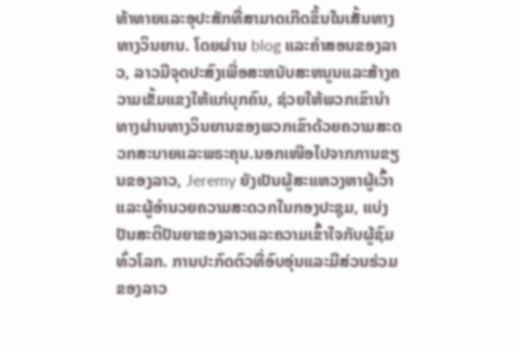ທ້າທາຍແລະອຸປະສັກທີ່ສາມາດເກີດຂຶ້ນໃນເສັ້ນທາງທາງວິນຍານ. ໂດຍຜ່ານ blog ແລະຄໍາສອນຂອງລາວ, ລາວມີຈຸດປະສົງເພື່ອສະຫນັບສະຫນູນແລະສ້າງຄວາມເຂັ້ມແຂງໃຫ້ແກ່ບຸກຄົນ, ຊ່ວຍໃຫ້ພວກເຂົານໍາທາງຜ່ານທາງວິນຍານຂອງພວກເຂົາດ້ວຍຄວາມສະດວກສະບາຍແລະພຣະຄຸນ.ນອກເໜືອໄປຈາກການຂຽນຂອງລາວ, Jeremy ຍັງເປັນຜູ້ສະແຫວງຫາຜູ້ເວົ້າແລະຜູ້ອໍານວຍຄວາມສະດວກໃນກອງປະຊຸມ, ແບ່ງປັນສະຕິປັນຍາຂອງລາວແລະຄວາມເຂົ້າໃຈກັບຜູ້ຊົມທົ່ວໂລກ. ການປະກົດຕົວທີ່ອົບອຸ່ນແລະມີສ່ວນຮ່ວມຂອງລາວ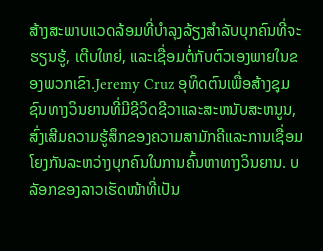ສ້າງສະພາບແວດລ້ອມທີ່ບໍາລຸງລ້ຽງສໍາລັບບຸກຄົນທີ່ຈະຮຽນຮູ້, ເຕີບໃຫຍ່, ແລະເຊື່ອມຕໍ່ກັບຕົວເອງພາຍໃນຂອງພວກເຂົາ.Jeremy Cruz ອຸທິດຕົນເພື່ອສ້າງຊຸມຊົນທາງວິນຍານທີ່ມີຊີວິດຊີວາແລະສະຫນັບສະຫນູນ, ສົ່ງເສີມຄວາມຮູ້ສຶກຂອງຄວາມສາມັກຄີແລະການເຊື່ອມໂຍງກັນລະຫວ່າງບຸກຄົນໃນການຄົ້ນຫາທາງວິນຍານ. ບລັອກຂອງລາວເຮັດໜ້າທີ່ເປັນ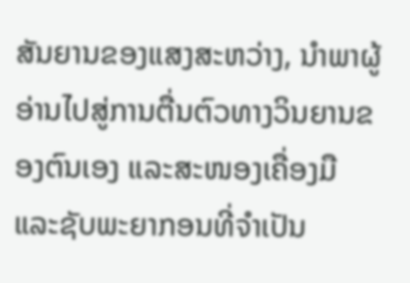ສັນຍານຂອງແສງສະຫວ່າງ, ນໍາພາຜູ້ອ່ານໄປສູ່ການຕື່ນຕົວທາງວິນຍານຂອງຕົນເອງ ແລະສະໜອງເຄື່ອງມື ແລະຊັບພະຍາກອນທີ່ຈໍາເປັນ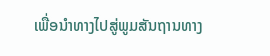ເພື່ອນໍາທາງໄປສູ່ພູມສັນຖານທາງ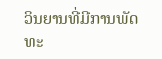ວິນຍານທີ່ມີການພັດທະ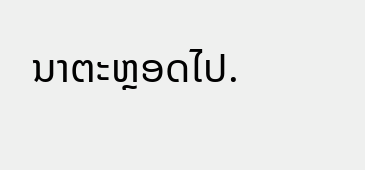ນາຕະຫຼອດໄປ.